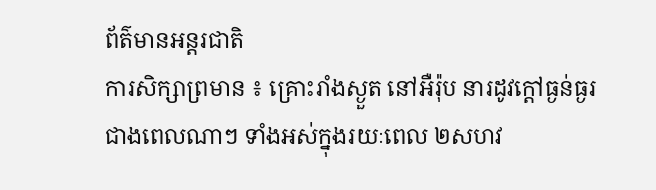ព័ត៌មានអន្តរជាតិ
ការសិក្សាព្រមាន ៖ គ្រោះរាំងស្ងួត នៅអឺរ៉ុប នារដូវក្តៅធ្ងន់ធ្ងរ ជាងពេលណាៗ ទាំងអស់ក្នុងរយៈពេល ២សហវ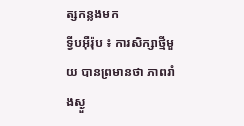ត្សកន្លងមក
ទ្វីបអ៊ឺរ៉ុប ៖ ការសិក្សាថ្មីមួយ បានព្រមានថា ភាពរាំងស្ងួ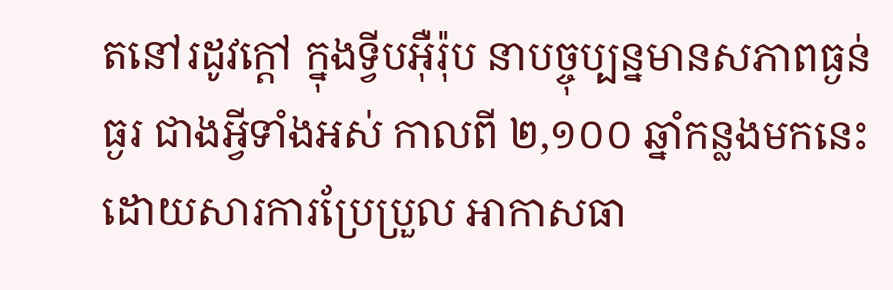តនៅរដូវក្តៅ ក្នុងទ្វីបអ៊ឺរ៉ុប នាបច្ចុប្បន្នមានសភាពធ្ងន់ធ្ងរ ជាងអ្វីទាំងអស់ កាលពី ២,១០០ ឆ្នាំកន្លងមកនេះ ដោយសារការប្រែប្រួល អាកាសធា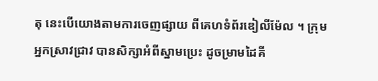តុ នេះបើយោងតាមការចេញផ្សាយ ពីគេហទំព័រឌៀលីម៉ែល ។ ក្រុមអ្នកស្រាវជ្រាវ បានសិក្សាអំពីស្នាមប្រេះ ដូចម្រាមដៃគី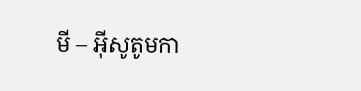មី – អ៊ីសូតូមកា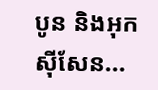បូន និងអុកស៊ីសែន...